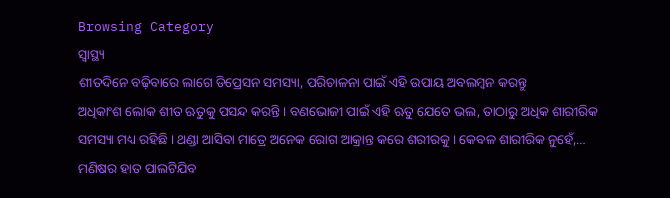Browsing Category
ସ୍ୱାସ୍ଥ୍ୟ
ଶୀତଦିନେ ବଢ଼ିବାରେ ଲାଗେ ଡିପ୍ରେସନ ସମସ୍ୟା, ପରିଚାଳନା ପାଇଁ ଏହି ଉପାୟ ଅବଲମ୍ବନ କରନ୍ତୁ
ଅଧିକାଂଶ ଲୋକ ଶୀତ ଋତୁକୁ ପସନ୍ଦ କରନ୍ତି । ବଣଭୋଜୀ ପାଇଁ ଏହି ଋତୁ ଯେତେ ଭଲ, ତାଠାରୁ ଅଧିକ ଶାରୀରିକ ସମସ୍ୟା ମଧ୍ୟ ରହିଛି । ଥଣ୍ଡା ଆସିବା ମାତ୍ରେ ଅନେକ ରୋଗ ଆକ୍ରାନ୍ତ କରେ ଶରୀରକୁ । କେବଳ ଶାରୀରିକ ନୁହେଁ,…
ମଣିଷର ହାତ ପାଲଟିଯିବ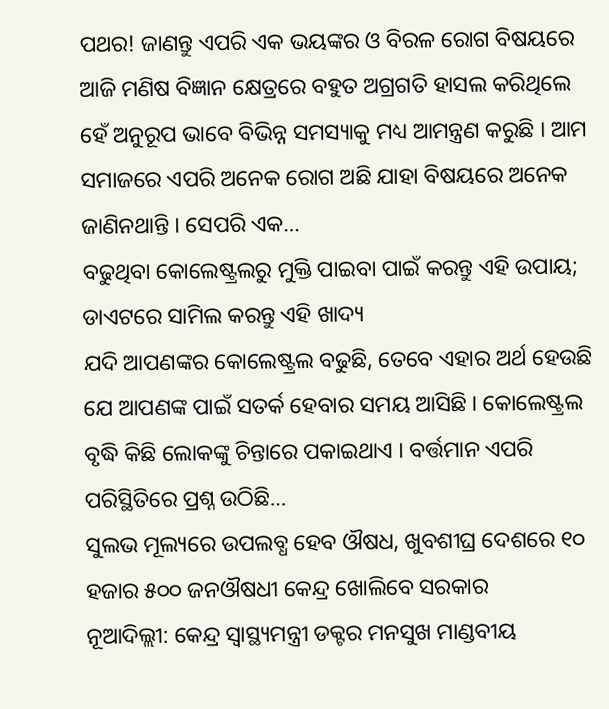ପଥର! ଜାଣନ୍ତୁ ଏପରି ଏକ ଭୟଙ୍କର ଓ ବିରଳ ରୋଗ ବିଷୟରେ
ଆଜି ମଣିଷ ବିଜ୍ଞାନ କ୍ଷେତ୍ରରେ ବହୁତ ଅଗ୍ରଗତି ହାସଲ କରିଥିଲେ ହେଁ ଅନୁରୂପ ଭାବେ ବିଭିନ୍ନ ସମସ୍ୟାକୁ ମଧ୍ୟ ଆମନ୍ତ୍ରଣ କରୁଛି । ଆମ ସମାଜରେ ଏପରି ଅନେକ ରୋଗ ଅଛି ଯାହା ବିଷୟରେ ଅନେକ ଜାଣିନଥାନ୍ତି । ସେପରି ଏକ…
ବଢୁଥିବା କୋଲେଷ୍ଟ୍ରଲରୁ ମୁକ୍ତି ପାଇବା ପାଇଁ କରନ୍ତୁ ଏହି ଉପାୟ; ଡାଏଟରେ ସାମିଲ କରନ୍ତୁ ଏହି ଖାଦ୍ୟ
ଯଦି ଆପଣଙ୍କର କୋଲେଷ୍ଟ୍ରଲ ବଢୁଛି, ତେବେ ଏହାର ଅର୍ଥ ହେଉଛି ଯେ ଆପଣଙ୍କ ପାଇଁ ସତର୍କ ହେବାର ସମୟ ଆସିଛି । କୋଲେଷ୍ଟ୍ରଲ ବୃଦ୍ଧି କିଛି ଲୋକଙ୍କୁ ଚିନ୍ତାରେ ପକାଇଥାଏ । ବର୍ତ୍ତମାନ ଏପରି ପରିସ୍ଥିତିରେ ପ୍ରଶ୍ନ ଉଠିଛି…
ସୁଲଭ ମୂଲ୍ୟରେ ଉପଲବ୍ଧ ହେବ ଔଷଧ, ଖୁବଶୀଘ୍ର ଦେଶରେ ୧୦ ହଜାର ୫୦୦ ଜନଔଷଧୀ କେନ୍ଦ୍ର ଖୋଲିବେ ସରକାର
ନୂଆଦିଲ୍ଲୀ: କେନ୍ଦ୍ର ସ୍ୱାସ୍ଥ୍ୟମନ୍ତ୍ରୀ ଡକ୍ଟର ମନସୁଖ ମାଣ୍ଡବୀୟ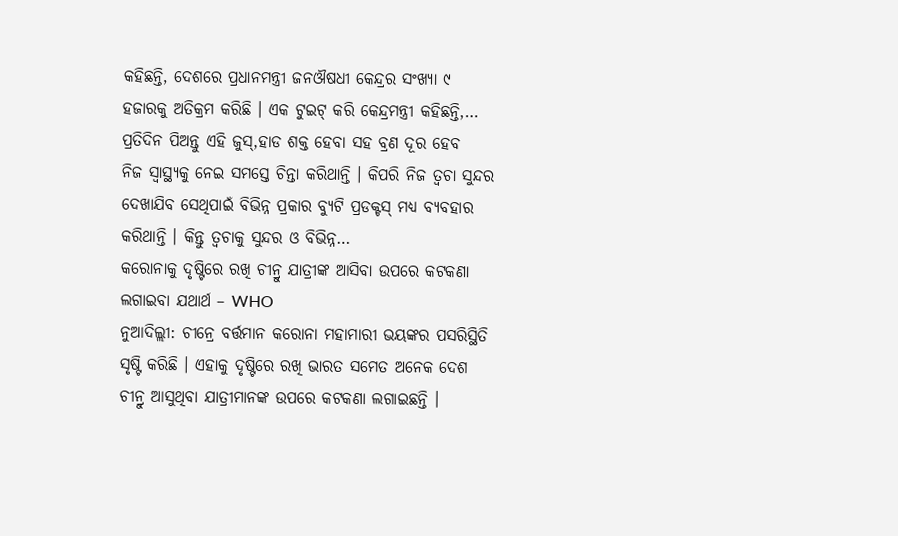କହିଛନ୍ତି, ଦେଶରେ ପ୍ରଧାନମନ୍ତ୍ରୀ ଜନଔଷଧୀ କେନ୍ଦ୍ରର ସଂଖ୍ୟା ୯ ହଜାରକୁ ଅତିକ୍ରମ କରିଛି । ଏକ ଟୁଇଟ୍ କରି କେନ୍ଦ୍ରମନ୍ତ୍ରୀ କହିଛନ୍ତି,…
ପ୍ରତିଦିନ ପିଅନ୍ତୁ ଏହି ଜୁସ୍,ହାଡ ଶକ୍ତ ହେବା ସହ ବ୍ରଣ ଦୂର ହେବ
ନିଜ ସ୍ୱାସ୍ଥ୍ୟକୁ ନେଇ ସମସ୍ତେ ଚିନ୍ତା କରିଥାନ୍ତି । କିପରି ନିଜ ତ୍ୱଚା ସୁନ୍ଦର ଦେଖାଯିବ ସେଥିପାଇଁ ବିଭିନ୍ନ ପ୍ରକାର ବ୍ୟୁଟି ପ୍ରଡକ୍ଟସ୍ ମଧ୍ୟ ବ୍ୟବହାର କରିଥାନ୍ତି । କିନ୍ତୁ ତ୍ୱଚାକୁ ସୁନ୍ଦର ଓ ବିଭିନ୍ନ…
କରୋନାକୁ ଦୃଷ୍ଟିରେ ରଖି ଚୀନ୍ରୁ ଯାତ୍ରୀଙ୍କ ଆସିବା ଉପରେ କଟକଣା ଲଗାଇବା ଯଥାର୍ଥ – WHO
ନୁଆଦିଲ୍ଲୀ: ଚୀନ୍ରେ ବର୍ତ୍ତମାନ କରୋନା ମହାମାରୀ ଭୟଙ୍କର ପସରିସ୍ଥିତି ସୃଷ୍ଟି କରିଛି । ଏହାକୁ ଦୃଷ୍ଟିରେ ରଖି ଭାରତ ସମେତ ଅନେକ ଦେଶ ଚୀନ୍ରୁ ଆସୁଥିବା ଯାତ୍ରୀମାନଙ୍କ ଉପରେ କଟକଣା ଲଗାଇଛନ୍ତି ।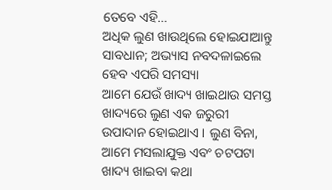ତେବେ ଏହି…
ଅଧିକ ଲୁଣ ଖାଉଥିଲେ ହୋଇଯାଆନ୍ତୁ ସାବଧାନ; ଅଭ୍ୟାସ ନବଦଳାଇଲେ ହେବ ଏପରି ସମସ୍ୟା
ଆମେ ଯେଉଁ ଖାଦ୍ୟ ଖାଇଥାଉ ସମସ୍ତ ଖାଦ୍ୟରେ ଲୁଣ ଏକ ଜରୁରୀ ଉପାଦାନ ହୋଇଥାଏ । ଲୁଣ ବିନା, ଆମେ ମସଲାଯୁକ୍ତ ଏବଂ ଚଟପଟା ଖାଦ୍ୟ ଖାଇବା କଥା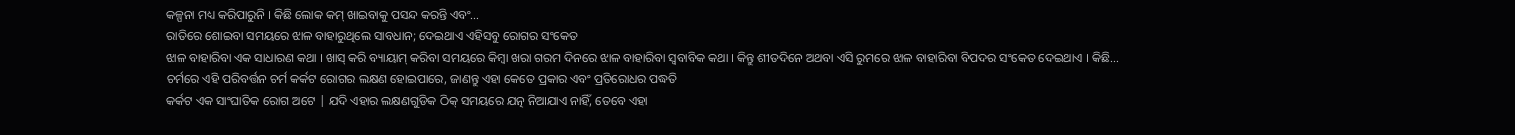କଳ୍ପନା ମଧ୍ୟ କରିପାରୁନି । କିଛି ଲୋକ କମ୍ ଖାଇବାକୁ ପସନ୍ଦ କରନ୍ତି ଏବଂ…
ରାତିରେ ଶୋଇବା ସମୟରେ ଝାଳ ବାହାରୁଥିଲେ ସାବଧାନ; ଦେଇଥାଏ ଏହିସବୁ ରୋଗର ସଂକେତ
ଝାଳ ବାହାରିବା ଏକ ସାଧାରଣ କଥା । ଖାସ୍ କରି ବ୍ୟାୟାମ୍ କରିବା ସମୟରେ କିମ୍ବା ଖରା ଗରମ ଦିନରେ ଝାଳ ବାହାରିବା ସ୍ୱବାବିକ କଥା । କିନ୍ତୁ ଶୀତଦିନେ ଅଥବା ଏସି ରୁମରେ ଝାଳ ବାହାରିବା ବିପଦର ସଂକେତ ଦେଇଥାଏ । କିଛି…
ଚର୍ମରେ ଏହି ପରିବର୍ତ୍ତନ ଚର୍ମ କର୍କଟ ରୋଗର ଲକ୍ଷଣ ହୋଇପାରେ, ଜାଣନ୍ତୁ ଏହା କେତେ ପ୍ରକାର ଏବଂ ପ୍ରତିରୋଧର ପଦ୍ଧତି
କର୍କଟ ଏକ ସାଂଘାତିକ ରୋଗ ଅଟେ | ଯଦି ଏହାର ଲକ୍ଷଣଗୁଡିକ ଠିକ୍ ସମୟରେ ଯତ୍ନ ନିଆଯାଏ ନାହିଁ, ତେବେ ଏହା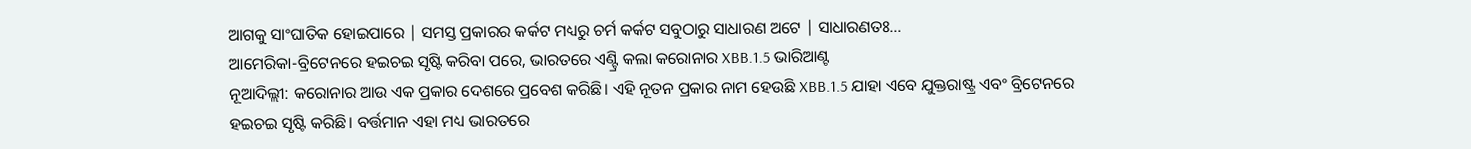ଆଗକୁ ସାଂଘାତିକ ହୋଇପାରେ | ସମସ୍ତ ପ୍ରକାରର କର୍କଟ ମଧ୍ୟରୁ ଚର୍ମ କର୍କଟ ସବୁଠାରୁ ସାଧାରଣ ଅଟେ | ସାଧାରଣତଃ…
ଆମେରିକା-ବ୍ରିଟେନରେ ହଇଚଇ ସୃଷ୍ଟି କରିବା ପରେ, ଭାରତରେ ଏଣ୍ଟ୍ରି କଲା କରୋନାର XBB.1.5 ଭାରିଆଣ୍ଟ
ନୂଆଦିଲ୍ଲୀ: କରୋନାର ଆଉ ଏକ ପ୍ରକାର ଦେଶରେ ପ୍ରବେଶ କରିଛି। ଏହି ନୂତନ ପ୍ରକାର ନାମ ହେଉଛି XBB.1.5 ଯାହା ଏବେ ଯୁକ୍ତରାଷ୍ଟ୍ର ଏବଂ ବ୍ରିଟେନରେ ହଇଚଇ ସୃଷ୍ଟି କରିଛି। ବର୍ତ୍ତମାନ ଏହା ମଧ୍ୟ ଭାରତରେ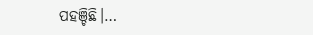ପହଞ୍ଚିଛି।…